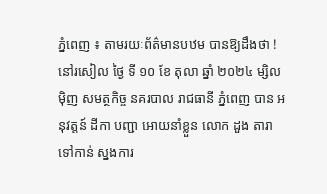ភ្នំពេញ ៖ តាមរយៈព័ត៌មានបឋម បានឱ្យដឹងថា ! នៅរសៀល ថ្ងៃ ទី ១០ ខែ តុលា ឆ្នាំ ២០២៤ ម្សិលមុិញ សមត្ថកិច្ច នគរបាល រាជធានី ភ្នំពេញ បាន អនុវត្តន៍ ដីកា បញ្ជា អោយនាំខ្លួន លោក ដួង តារា ទៅកាន់ ស្នងការ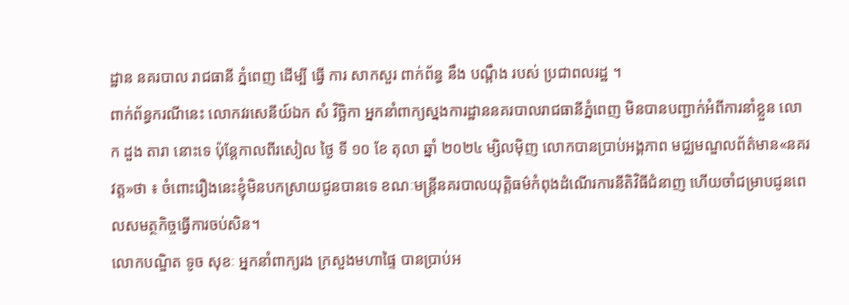ដ្ឋាន នគរបាល រាជធានី ភ្នំពេញ ដើម្បី ធ្វើ ការ សាកសួរ ពាក់ព័ន្ធ នឹង បណ្ដឹង របស់ ប្រជាពលរដ្ឋ ។
ពាក់ព័ន្ធករណីនេះ លោកវរសេនីយ៍ឯក សំ វិច្ឆិកា អ្នកនាំពាក្យស្នងការដ្ឋាននគរបាលរាជធានីភ្នំពេញ មិនបានបញ្ជាក់អំពីការនាំខ្លួន លោក ដួង តារា នោះទេ ប៉ុន្តែកាលពីរសៀល ថ្ងៃ ទី ១០ ខែ តុលា ឆ្នាំ ២០២៤ ម្សិលមុិញ លោកបានប្រាប់អង្គភាព មជ្ឈមណ្ឌលព័ត៌មាន«នគរវត្ត»ថា ៖ ចំពោះរឿងនេះខ្ញុំមិនបកស្រាយជូនបានទេ ខណៈមន្ត្រីនគរបាលយុត្តិធម៌កំពុងដំណើរការនីតិវិធីជំនាញ ហើយចាំជម្រាបជូនពេលសមត្ថកិច្ចធ្វើការចប់សិន។
លោកបណ្ឌិត ទូច សុខៈ អ្នកនាំពាក្យរង ក្រសួងមហាផ្ទៃ បានប្រាប់អ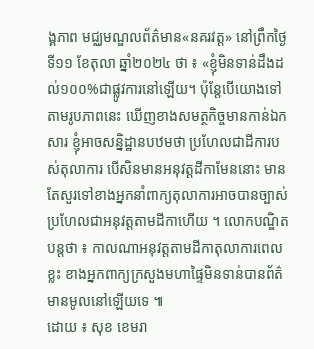ង្គភាព មជ្ឈមណ្ឌលព័ត៌មាន«នគរវត្ត» នៅព្រឹកថ្ងៃទី១១ ខែតុលា ឆ្នាំ២០២៤ ថា ៖ «ខ្ញុំមិនទាន់ដឹងដល់១០០%ជាផ្លូវការនៅឡើយ។ ប៉ុន្តែបើយោងទៅតាមរូបភាពនេះ ឃើញខាងសមត្ថកិច្ចមានកាន់ឯកសារ ខ្ញុំអាចសន្និដ្ឋានបឋមថា ប្រហែលជាដីការបស់តុលាការ បើសិនមានអនុវត្តដីកាមែននោះ មានតែសួរទៅខាងអ្នកនាំពាក្យតុលាការអាចបានច្បាស់ ប្រហែលជាអនុវត្តតាមដីកាហើយ ។ លោកបណ្ឌិតបន្តថា ៖ កាលណាអនុវត្តតាមដីកាតុលាការពេលខ្លះ ខាងអ្នកពាក្យក្រសួងមហាផ្ទៃមិនទាន់បានព័ត៌មានមូលនៅឡើយទេ ៕
ដោយ ៖ សុខ ខេមរា